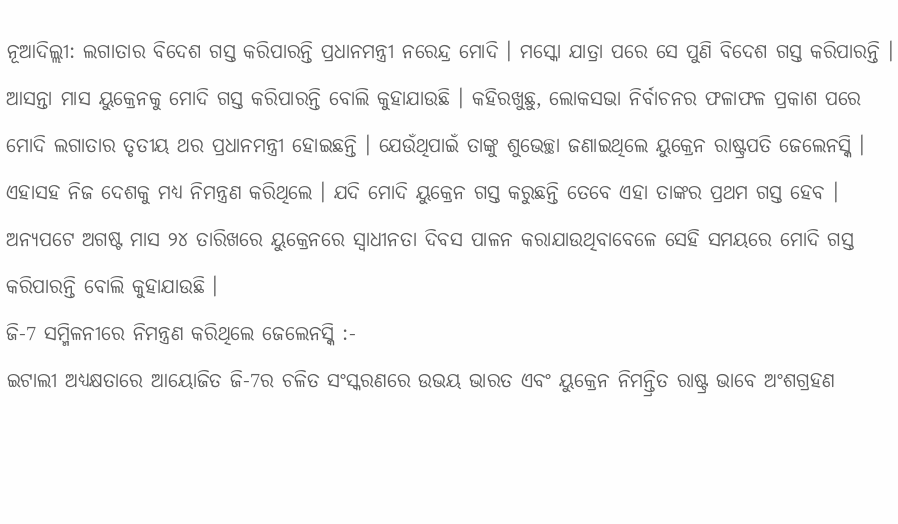ନୂଆଦିଲ୍ଲୀ: ଲଗାତାର ବିଦେଶ ଗସ୍ତ କରିପାରନ୍ତି ପ୍ରଧାନମନ୍ତ୍ରୀ ନରେନ୍ଦ୍ର ମୋଦି । ମସ୍କୋ ଯାତ୍ରା ପରେ ସେ ପୁଣି ବିଦେଶ ଗସ୍ତ କରିପାରନ୍ତି । ଆସନ୍ତା ମାସ ୟୁକ୍ରେନକୁ ମୋଦି ଗସ୍ତ କରିପାରନ୍ତି ବୋଲି କୁହାଯାଉଛି । କହିରଖୁଛୁ, ଲୋକସଭା ନିର୍ବାଚନର ଫଳାଫଳ ପ୍ରକାଶ ପରେ ମୋଦି ଲଗାତାର ତୃତୀୟ ଥର ପ୍ରଧାନମନ୍ତ୍ରୀ ହୋଇଛନ୍ତି । ଯେଉଁଥିପାଇଁ ତାଙ୍କୁ ଶୁଭେଚ୍ଛା ଜଣାଇଥିଲେ ୟୁକ୍ରେନ ରାଷ୍ଟ୍ରପତି ଜେଲେନସ୍କି । ଏହାସହ ନିଜ ଦେଶକୁ ମଧ୍ୟ ନିମନ୍ତ୍ରଣ କରିଥିଲେ । ଯଦି ମୋଦି ୟୁକ୍ରେନ ଗସ୍ତ କରୁଛନ୍ତି ତେବେ ଏହା ତାଙ୍କର ପ୍ରଥମ ଗସ୍ତ ହେବ । ଅନ୍ୟପଟେ ଅଗଷ୍ଟ ମାସ ୨୪ ତାରିଖରେ ୟୁକ୍ରେନରେ ସ୍ବାଧୀନତା ଦିବସ ପାଳନ କରାଯାଉଥିବାବେଳେ ସେହି ସମୟରେ ମୋଦି ଗସ୍ତ କରିପାରନ୍ତି ବୋଲି କୁହାଯାଉଛି ।
ଜି-7 ସମ୍ମିଳନୀରେ ନିମନ୍ତ୍ରଣ କରିଥିଲେ ଜେଲେନସ୍କି :-
ଇଟାଲୀ ଅଧ୍ୟକ୍ଷତାରେ ଆୟୋଜିତ ଜି-7ର ଚଳିତ ସଂସ୍କରଣରେ ଉଭୟ ଭାରତ ଏବଂ ୟୁକ୍ରେନ ନିମନ୍ତ୍ରିତ ରାଷ୍ଟ୍ର ଭାବେ ଅଂଶଗ୍ରହଣ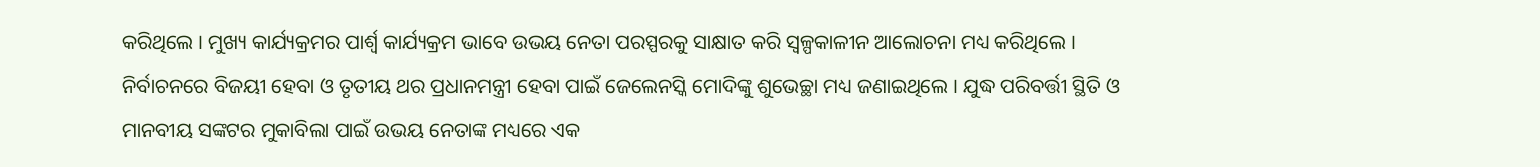କରିଥିଲେ । ମୁଖ୍ୟ କାର୍ଯ୍ୟକ୍ରମର ପାର୍ଶ୍ବ କାର୍ଯ୍ୟକ୍ରମ ଭାବେ ଉଭୟ ନେତା ପରସ୍ପରକୁ ସାକ୍ଷାତ କରି ସ୍ବଳ୍ପକାଳୀନ ଆଲୋଚନା ମଧ୍ୟ କରିଥିଲେ । ନିର୍ବାଚନରେ ବିଜୟୀ ହେବା ଓ ତୃତୀୟ ଥର ପ୍ରଧାନମନ୍ତ୍ରୀ ହେବା ପାଇଁ ଜେଲେନସ୍କି ମୋଦିଙ୍କୁ ଶୁଭେଚ୍ଛା ମଧ୍ୟ ଜଣାଇଥିଲେ । ଯୁଦ୍ଧ ପରିବର୍ତ୍ତୀ ସ୍ଥିତି ଓ ମାନବୀୟ ସଙ୍କଟର ମୁକାବିଲା ପାଇଁ ଉଭୟ ନେତାଙ୍କ ମଧ୍ୟରେ ଏକ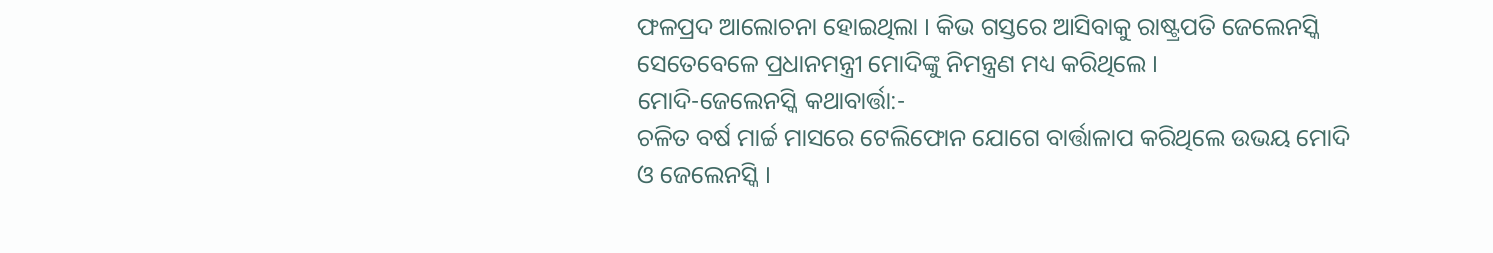ଫଳପ୍ରଦ ଆଲୋଚନା ହୋଇଥିଲା । କିଭ ଗସ୍ତରେ ଆସିବାକୁ ରାଷ୍ଟ୍ରପତି ଜେଲେନସ୍କି ସେତେବେଳେ ପ୍ରଧାନମନ୍ତ୍ରୀ ମୋଦିଙ୍କୁ ନିମନ୍ତ୍ରଣ ମଧ୍ୟ କରିଥିଲେ ।
ମୋଦି-ଜେଲେନସ୍କି କଥାବାର୍ତ୍ତା:-
ଚଳିତ ବର୍ଷ ମାର୍ଚ୍ଚ ମାସରେ ଟେଲିଫୋନ ଯୋଗେ ବାର୍ତ୍ତାଳାପ କରିଥିଲେ ଉଭୟ ମୋଦି ଓ ଜେଲେନସ୍କି ।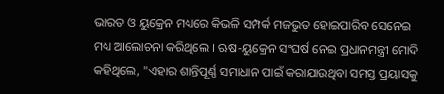ଭାରତ ଓ ୟୁକ୍ରେନ ମଧ୍ୟରେ କିଭଳି ସମ୍ପର୍କ ମଜଭୁତ ହୋଇପାରିବ ସେନେଇ ମଧ୍ୟ ଆଲୋଚନା କରିଥିଲେ । ଋଷ-ୟୁକ୍ରେନ ସଂଘର୍ଷ ନେଇ ପ୍ରଧାନମନ୍ତ୍ରୀ ମୋଦି କହିଥିଲେ, "ଏହାର ଶାନ୍ତିପୂର୍ଣ୍ଣ ସମାଧାନ ପାଇଁ କରାଯାଉଥିବା ସମସ୍ତ ପ୍ରୟାସକୁ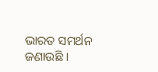ଭାରତ ସମର୍ଥନ ଜଣାଉଛି ।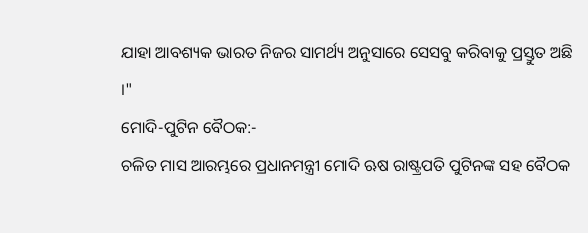ଯାହା ଆବଶ୍ୟକ ଭାରତ ନିଜର ସାମର୍ଥ୍ୟ ଅନୁସାରେ ସେସବୁ କରିବାକୁ ପ୍ରସ୍ତୁତ ଅଛି ।"
ମୋଦି-ପୁଟିନ ବୈଠକ:-
ଚଳିତ ମାସ ଆରମ୍ଭରେ ପ୍ରଧାନମନ୍ତ୍ରୀ ମୋଦି ଋଷ ରାଷ୍ଟ୍ରପତି ପୁଟିନଙ୍କ ସହ ବୈଠକ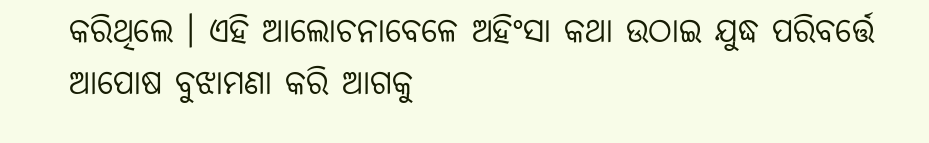କରିଥିଲେ । ଏହି ଆଲୋଚନାବେଳେ ଅହିଂସା କଥା ଉଠାଇ ଯୁଦ୍ଧ ପରିବର୍ତ୍ତେ ଆପୋଷ ବୁଝାମଣା କରି ଆଗକୁ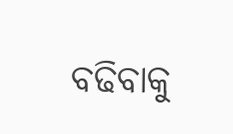ବଢିବାକୁ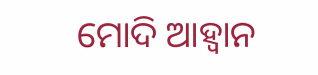ମୋଦି ଆହ୍ବାନ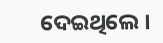ଦେଇଥିଲେ ।